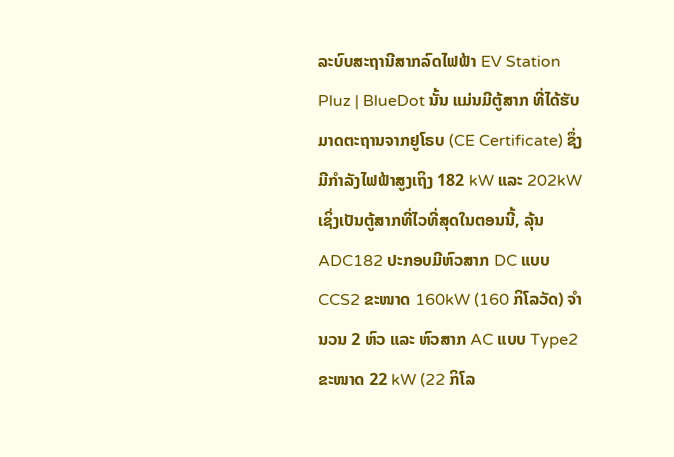ລະບົບສະຖານີສາກລົດໄຟຟ້າ EV Station Pluz | BlueDot ນັ້ນ ແມ່ນມີຕູ້ສາກ ທີ່ໄດ້ຮັບມາດຕະຖານຈາກຢູໂຣບ (CE Certificate) ຊຶ່ງມີກໍາລັງໄຟຟ້າສູງເຖິງ 182 kW ແລະ 202kW ເຊິ່ງເປັນຕູ້ສາກທີ່ໄວທີ່ສຸດໃນຕອນນີ້, ລຸ້ນ ADC182 ປະກອບມີຫົວສາກ DC ແບບ CCS2 ຂະໜາດ 160kW (160 ກິໂລວັດ) ຈຳນວນ 2 ຫົວ ແລະ ຫົວສາກ AC ແບບ Type2 ຂະໜາດ 22 kW (22 ກິໂລ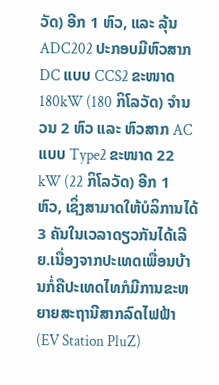ວັດ) ອີກ 1 ຫົວ, ແລະ ລຸ້ນ ADC202 ປະກອບມີຫົວສາກ DC ແບບ CCS2 ຂະໜາດ 180kW (180 ກິໂລວັດ) ຈຳນວນ 2 ຫົວ ແລະ ຫົວສາກ AC ແບບ Type2 ຂະໜາດ 22 kW (22 ກິໂລວັດ) ອີກ 1 ຫົວ, ເຊິ່ງສາມາດໃຫ້ບໍລິການໄດ້ 3 ຄັນໃນເວລາດຽວກັນໄດ້ເລີຍ.ເນື່ອງຈາກປະເທດເພື່ອນບ້ານກໍ່ຄືປະເທດໄທກໍມີການຂະຫຍາຍສະຖານີສາກລົດໄຟຟ້າ (EV Station PluZ)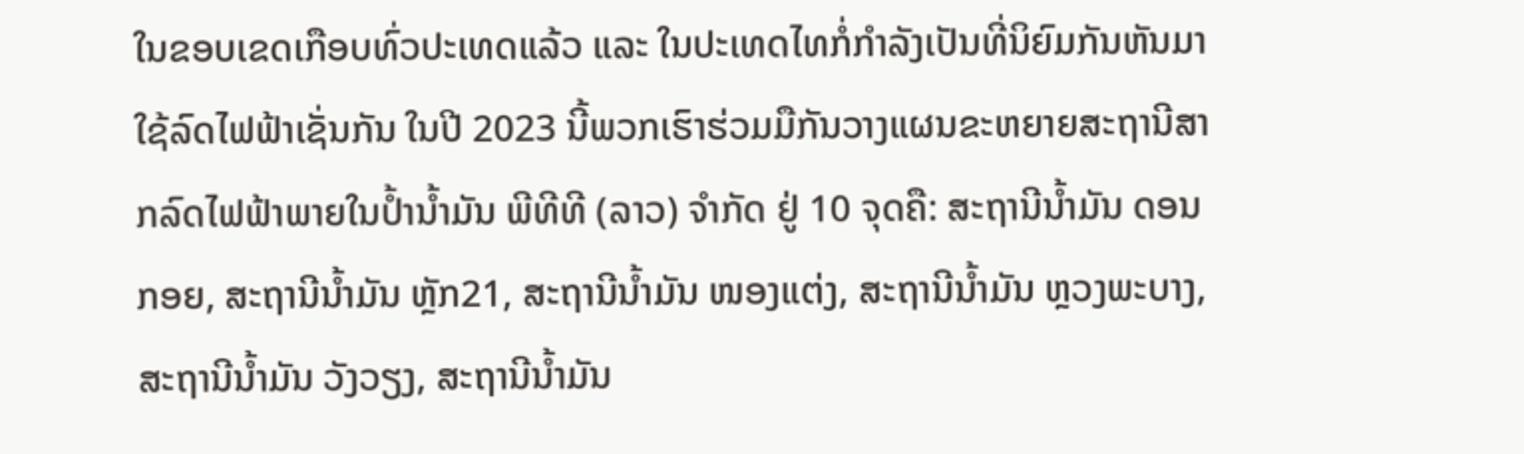ໃນຂອບເຂດເກືອບທົ່ວປະເທດແລ້ວ ແລະ ໃນປະເທດໄທກໍ່ກຳລັງເປັນທີ່ນິຍົມກັນຫັນມາໃຊ້ລົດໄຟຟ້າເຊັ່ນກັນ ໃນປີ 2023 ນີ້ພວກເຮົາຮ່ວມມືກັນວາງແຜນຂະຫຍາຍສະຖານີສາກລົດໄຟຟ້າພາຍໃນປໍ້ານໍ້າມັນ ພີທີທີ (ລາວ) ຈໍາກັດ ຢູ່ 10 ຈຸດຄື: ສະຖານີນ້ຳມັນ ດອນກອຍ, ສະຖານີນ້ຳມັນ ຫຼັກ21, ສະຖານີນ້ຳມັນ ໜອງແຕ່ງ, ສະຖານີນ້ຳມັນ ຫຼວງພະບາງ, ສະຖານີນ້ຳມັນ ວັງວຽງ, ສະຖານີນ້ຳມັນ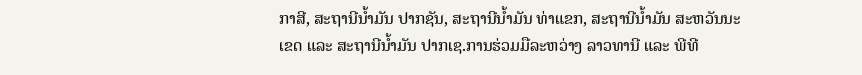ກາສີ, ສະຖານີນ້ຳມັນ ປາກຊັນ, ສະຖານີນ້ຳມັນ ທ່າແຂກ, ສະຖານີນ້ຳມັນ ສະຫວັນນະເຂດ ແລະ ສະຖານີນ້ຳມັນ ປາກເຊ.ການຮ່ວມມືລະຫວ່າງ ລາວທານີ ແລະ ພີທີ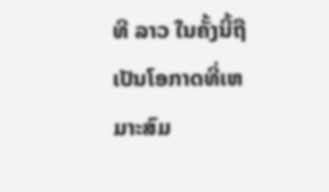ທີ ລາວ ໃນຄັ້ງນີ້ຖືເປັນໂອກາດທີ່ເຫມາະສົມ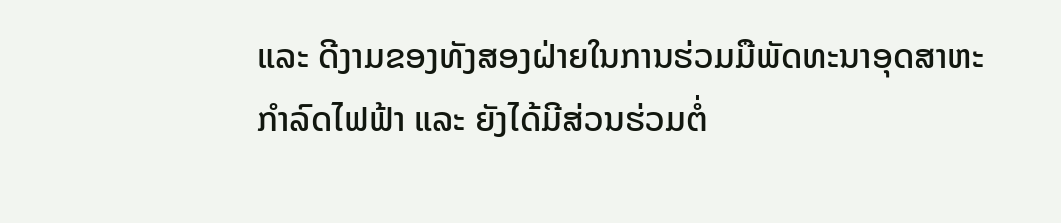ແລະ ດີງາມຂອງທັງສອງຝ່າຍໃນການຮ່ວມມືພັດທະນາອຸດສາຫະກໍາລົດໄຟຟ້າ ແລະ ຍັງໄດ້ມີສ່ວນຮ່ວມຕໍ່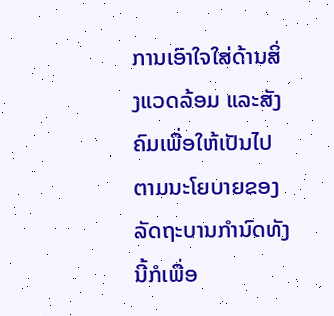ການເອົາໃຈໃສ່ດ້ານສິ່ງແວດລ້ອມ ແລະສັງຄົມເພື່ອໃຫ້ເປັນໄປຕາມນະໂຍບາຍຂອງລັດຖະບານກຳນົດທັງນີ້ກໍເພື່ອ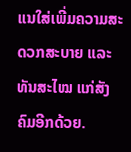ແນໃສ່ເພີ່ມຄວາມສະດວກສະບາຍ ແລະ ທັນສະໄໝ ແກ່ສັງຄົມອີກດ້ວຍ.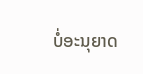ບໍ່ອະນຸຍາດ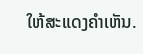ໃຫ້ສະແດງຄຳເຫັນ.